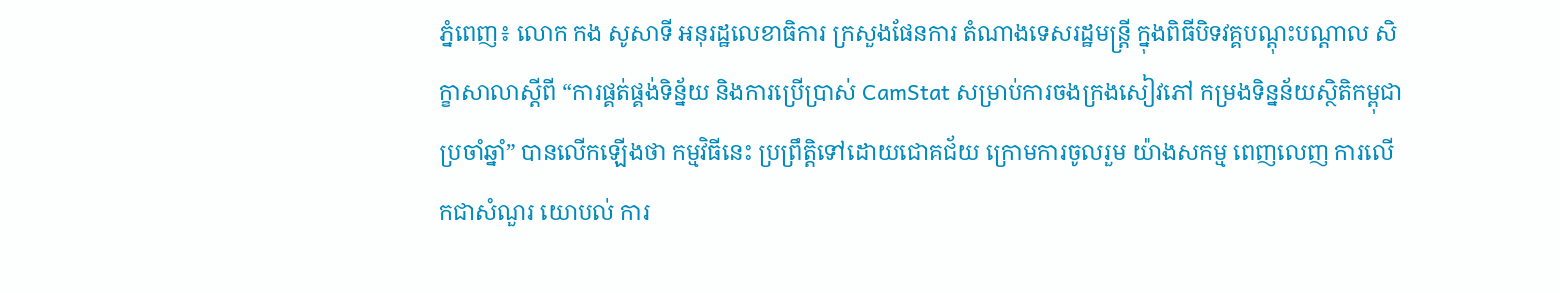ភ្នំពេញ៖ លោក កង សូសាទី អនុរដ្ឋលេខាធិការ ក្រសួងផែនការ តំណាងទេសរដ្ឋមន្ត្រី ក្នុងពិធីបិទវគ្គបណ្តុះបណ្តាល សិក្ខាសាលាស្តីពី “ការផ្គត់ផ្គង់ទិន្ន័យ និងការប្រើប្រាស់ CamStat សម្រាប់ការចងក្រងសៀវភៅ កម្រងទិន្នន័យស្ថិតិកម្ពុជា ប្រចាំឆ្នាំ” បានលើកឡើងថា កម្មវិធីនេះ ប្រព្រឹត្តិទៅដោយជោគជ័យ ក្រោមការចូលរួម យ៉ាងសកម្ម ពេញលេញ ការលើកជាសំណួរ យោបល់ ការ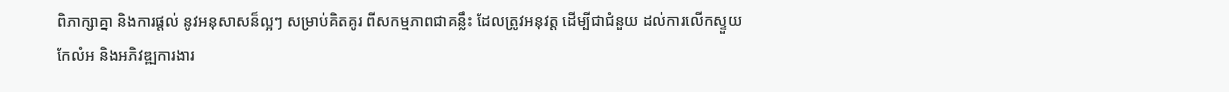ពិភាក្សាគ្នា និងការផ្តល់ នូវអនុសាសន៏ល្អៗ សម្រាប់គិតគូរ ពីសកម្មភាពជាគន្លឹះ ដែលត្រូវអនុវត្ត ដើម្បីជាជំនួយ ដល់ការលើកស្ទួយ កែលំអ និងអភិវឌ្ឍការងារ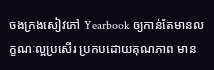ចងក្រងសៀវភៅ Yearbook ឲ្យកាន់តែមានលក្ខណៈល្អប្រសើរ ប្រកបដោយគុណភាព មាន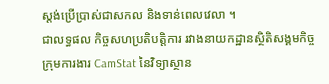ស្តង់ប្រើប្រាស់ជាសកល និងទាន់ពេលវេលា ។
ជាលទ្ធផល កិច្ចសហប្រតិបត្តិការ រវាងនាយកដ្ឋានស្ថិតិសង្គមកិច្ច ក្រុមការងារ CamStat នៃវិទ្យាស្ថាន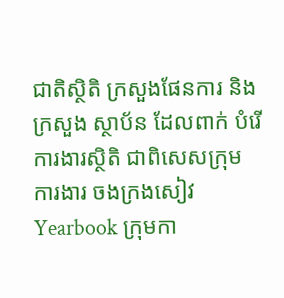ជាតិស្ថិតិ ក្រសួងផែនការ និងក្រសួង ស្ថាប័ន ដែលពាក់ បំរើការងារស្ថិតិ ជាពិសេសក្រុមការងារ ចងក្រងសៀវ Yearbook ក្រុមកា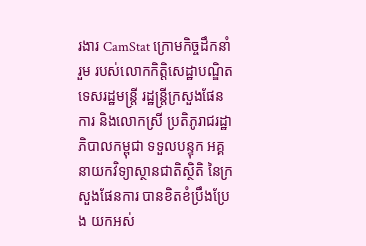រងារ CamStat ក្រោមកិច្ចដឹកនាំរួម របស់លោកកិត្តិសេដ្ឋាបណ្ឌិត ទេសរដ្ឋមន្ត្រី រដ្ឋន្ត្រីក្រសួងផែនការ និងលោកស្រី ប្រតិភូរាជរដ្ឋាភិបាលកម្ពុជា ទទួលបន្ទុក អគ្គនាយកវិទ្យាស្ថានជាតិស្ថិតិ នៃក្រសួងផែនការ បានខិតខំប្រឹងប្រែង យកអស់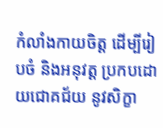កំលាំងកាយចិត្ត ដើម្បីរៀបចំ និងអនុវត្ត ប្រកបដោយជោគជ័យ នូវសិក្ខា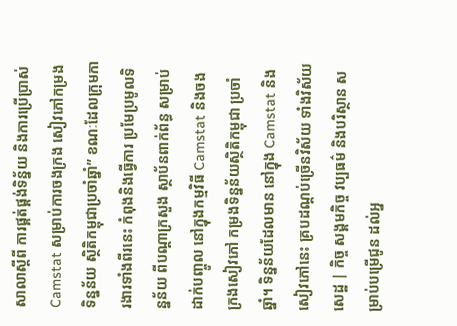សាលាស្តីពី ការផ្គត់ផ្គង់ទិន្ន័យ និងការប្រើប្រាស់ Camstat សម្រាប់ការចងក្រង សៀវភៅកម្រងទិន្នន័យ ស្ថិតិកម្ពុជាប្រចាំឆ្នាំ” ខណៈដែលក្រុមការងារទាំងពីរនេះ កំពុងនិងធ្វើការ ប្រមែប្រមូលទិន្នន័យ ពីបណ្តាក្រសួង ស្ថាប័នពាក់ព័ន្ធ សម្រាប់ដាក់បញ្ចូល នៅក្នុងកម្មវិធី Camstat និងចងក្រងសៀវភៅ កម្រងទិន្នន័យស្ថិតិកម្ពុជា ប្រចាំឆ្នាំ។ ទិន្នន័យដែលមាន នៅក្នុង Camstat និងសៀវភៅនេះ គ្របដណ្តប់ច្រើនវិស័យ ទាំងវិស័យសេដ្ឋ | កិច្ច សង្គមកិច្ច វប្បធម៌ និងបរិស្ថាន សម្រាប់បម្រើជូន ដល់អ្ន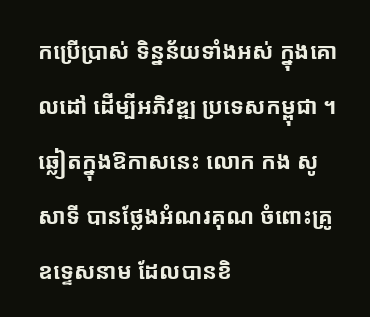កប្រើប្រាស់ ទិន្នន័យទាំងអស់ ក្នុងគោលដៅ ដើម្បីអភិវឌ្ឍ ប្រទេសកម្ពុជា ។
ឆ្លៀតក្នុងឱកាសនេះ លោក កង សូសាទី បានថ្លែងអំណរគុណ ចំពោះគ្រូឧទ្ទេសនាម ដែលបានខិ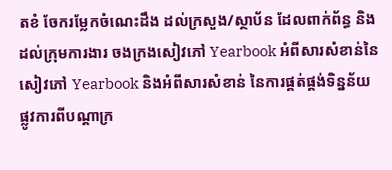តខំ ចែករម្លែកចំណេះដឹង ដល់ក្រសួង/ស្ថាប័ន ដែលពាក់ព័ន្ធ និងដល់ក្រុមការងារ ចងក្រងសៀវភៅ Yearbook អំពីសារសំខាន់នៃ សៀវភៅ Yearbook និងអំពីសារសំខាន់ នៃការផ្គត់ផ្គង់ទិន្នន័យ ផ្លូវការពីបណ្តាក្រ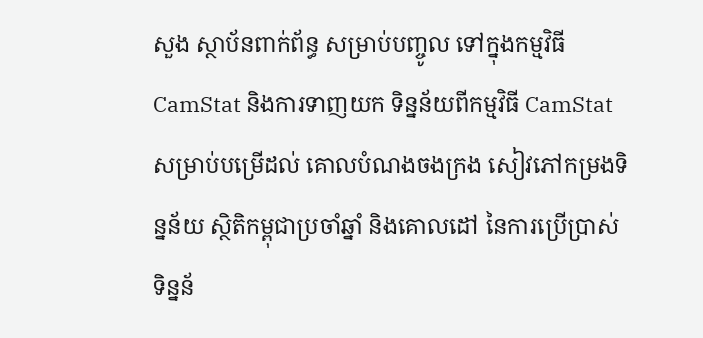សួង ស្ថាប័នពាក់ព័ន្ធ សម្រាប់បញ្ចូល ទៅក្នុងកម្មវិធី CamStat និងការទាញយក ទិន្នន័យពីកម្មវិធី CamStat សម្រាប់បម្រើដល់ គោលបំណងចងក្រង សៀវភៅកម្រងទិន្នន័យ ស្ថិតិកម្ពុជាប្រចាំឆ្នាំ និងគោលដៅ នៃការប្រើប្រាស់ ទិន្នន័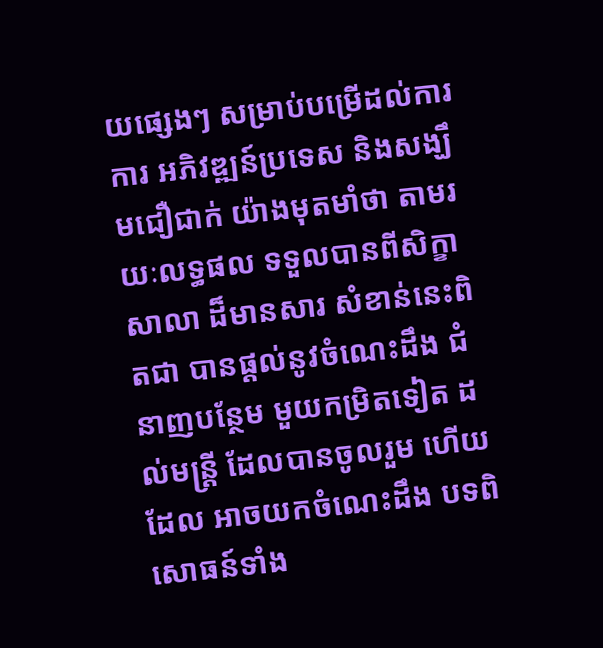យផ្សេងៗ សម្រាប់បម្រើដល់ការការ អភិវឌ្ឍន៍ប្រទេស និងសង្ឃឹមជឿជាក់ យ៉ាងមុតមាំថា តាមរយៈលទ្ធផល ទទួលបានពីសិក្ខាសាលា ដ៏មានសារ សំខាន់នេះពិតជា បានផ្តល់នូវចំណេះដឹង ជំនាញបន្ថែម មួយកម្រិតទៀត ដល់មន្ត្រី ដែលបានចូលរួម ហើយដែល អាចយកចំណេះដឹង បទពិសោធន៍ទាំង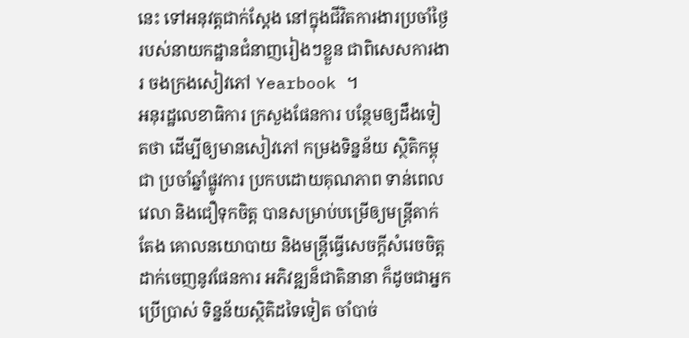នេះ ទៅអនុវត្តជាក់ស្តែង នៅក្នុងជីវិតការងារប្រចាំថ្ងៃ របស់នាយកដ្ឋានជំនាញរៀងៗខ្លួន ជាពិសេសការងារ ចងក្រងសៀវភៅ Yearbook ។
អនុរដ្ឋលេខាធិការ ក្រសួងផែនការ បន្ថែមឲ្យដឹងទៀតថា ដើម្បីឲ្យមានសៀវភៅ កម្រងទិន្នន័យ ស្ថិតិកម្ពុជា ប្រចាំឆ្នាំផ្លូវការ ប្រកបដោយគុណភាព ទាន់ពេលវេលា និងជឿទុកចិត្ត បានសម្រាប់បម្រើឲ្យមន្ត្រីតាក់តែង គោលនយោបាយ និងមន្ត្រីធ្វើសេចក្តីសំរេចចិត្ត ដាក់ចេញនូវផែនការ អភិវឌ្ឍន៏ជាតិនានា ក៏ដូចជាអ្នកប្រើប្រាស់ ទិន្នន័យស្ថិតិដទៃទៀត ចាំបាច់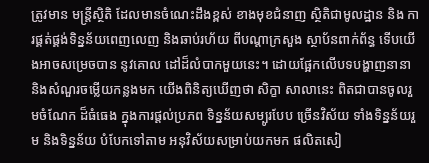ត្រូវមាន មន្ត្រីស្ថិតិ ដែលមានចំណេះដឹងខ្ពស់ ខាងមុខជំនាញ ស្ថិតិជាមូលដ្ឋាន និង ការផ្គត់ផ្គង់ទិន្នន័យពេញលេញ និងឆាប់រហ័យ ពីបណ្តាក្រសួង ស្ថាប័នពាក់ព័ន្ធ ទើបយើងអាចសម្រេចបាន នូវគោល ដៅដ៏លំបាកមួយនេះ។ ដោយផ្អែកលើបទបង្ហាញនានា និងសំណួរចម្លើយកន្លងមក យើងពិនិត្យឃើញថា សិក្ខា សាលានេះ ពិតជាបានចូលរួមចំណែក ដ៏ធំធេង ក្នុងការផ្តល់ប្រភព ទិន្នន័យសម្បូរបែប ច្រើនវិស័យ ទាំងទិន្នន័យរួម និងទិន្នន័យ បំបែកទៅតាម អនុវិស័យសម្រាប់យកមក ផលិតសៀ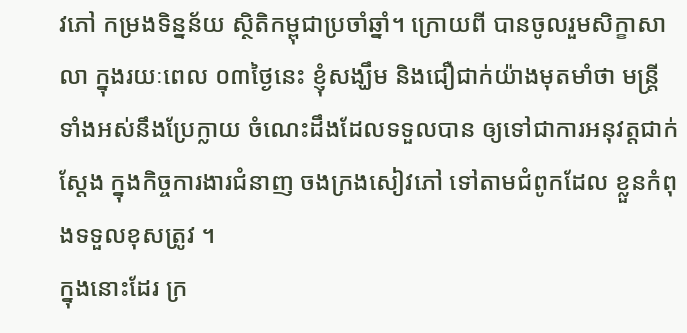វភៅ កម្រងទិន្នន័យ ស្ថិតិកម្ពុជាប្រចាំឆ្នាំ។ ក្រោយពី បានចូលរួមសិក្ខាសាលា ក្នុងរយៈពេល ០៣ថ្ងៃនេះ ខ្ញុំសង្ឃឹម និងជឿជាក់យ៉ាងមុតមាំថា មន្ត្រីទាំងអស់នឹងប្រែក្លាយ ចំណេះដឹងដែលទទួលបាន ឲ្យទៅជាការអនុវត្តជាក់ស្តែង ក្នុងកិច្ចការងារជំនាញ ចងក្រងសៀវភៅ ទៅតាមជំពូកដែល ខ្លួនកំពុងទទួលខុសត្រូវ ។
ក្នុងនោះដែរ ក្រ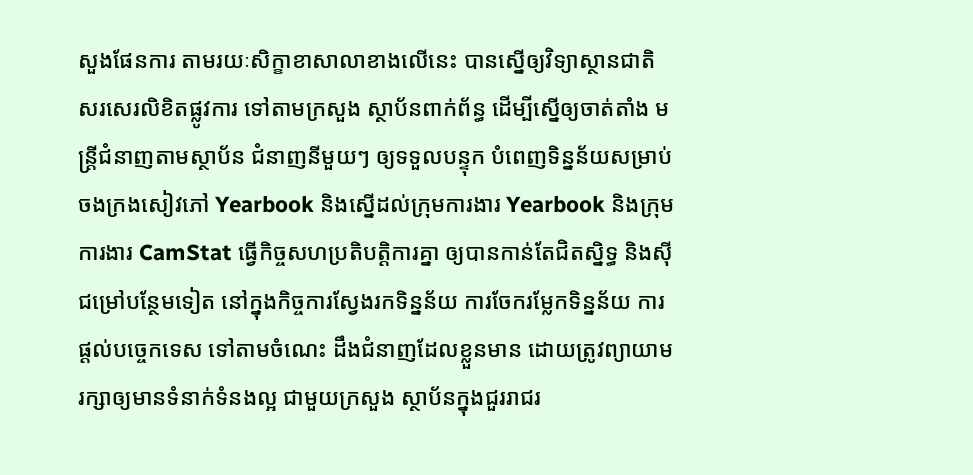សួងផែនការ តាមរយៈសិក្ខាខាសាលាខាងលើនេះ បានស្នើឲ្យវិទ្យាស្ថានជាតិ សរសេរលិខិតផ្លូវការ ទៅតាមក្រសួង ស្ថាប័នពាក់ព័ន្ធ ដើម្បីស្នើឲ្យចាត់តាំង មន្ត្រីជំនាញតាមស្ថាប័ន ជំនាញនីមួយៗ ឲ្យទទួលបន្ទុក បំពេញទិន្នន័យសម្រាប់ ចងក្រងសៀវភៅ Yearbook និងស្នើដល់ក្រុមការងារ Yearbook និងក្រុមការងារ CamStat ធ្វើកិច្ចសហប្រតិបត្តិការគ្នា ឲ្យបានកាន់តែជិតស្និទ្ធ និងស៊ីជម្រៅបន្ថែមទៀត នៅក្នុងកិច្ចការស្វែងរកទិន្នន័យ ការចែករម្លែកទិន្នន័យ ការផ្តល់បច្ចេកទេស ទៅតាមចំណេះ ដឹងជំនាញដែលខ្លួនមាន ដោយត្រូវព្យាយាម រក្សាឲ្យមានទំនាក់ទំនងល្អ ជាមួយក្រសួង ស្ថាប័នក្នុងជួររាជរ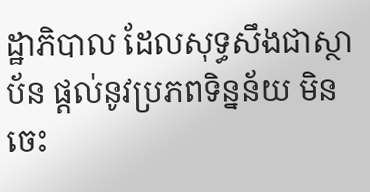ដ្ឋាភិបាល ដែលសុទ្ធសឹងជាស្ថាប័ន ផ្តល់នូវប្រភពទិន្នន័យ មិនចេះ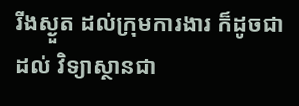រីងស្ងួត ដល់ក្រុមការងារ ក៏ដូចជាដល់ វិទ្យាស្ថានជា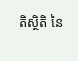តិស្ថិតិ នៃ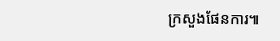ក្រសួងផែនការ៕